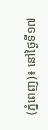(ភ្នំពេញ)៖ នៅថ្ងៃទី១៧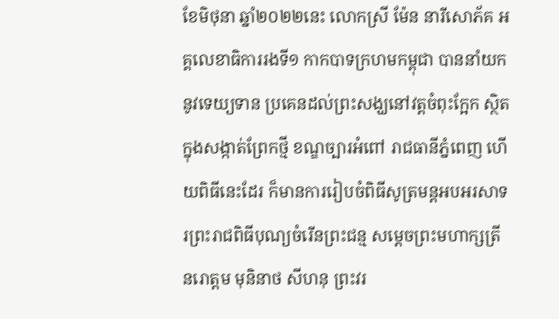ខែមិថុនា ឆ្នាំ២០២២នេះ លោកស្រី ម៉ែន នារីសោភ័គ អគ្គលេខាធិការរងទី១ កាកបាទក្រហមកម្ពុជា បាននាំយកនូវទេយ្យទាន ប្រគេនដល់ព្រះសង្ឃនៅវត្តចំពុះក្អែក ស្ថិតក្នុងសង្កាត់ព្រែកថ្មី ខណ្ឌច្បារអំពៅ រាជធានីភ្នំពេញ ហើយពិធីនេះដែរ ក៏មានការរៀបចំពិធីសូត្រមន្តអបអរសាទរព្រះរាជពិធីបុណ្យចំរើនព្រះជន្ម សម្តេចព្រះមហាក្សត្រី នរោត្តម មុនិនាថ សីហនុ ព្រះវរ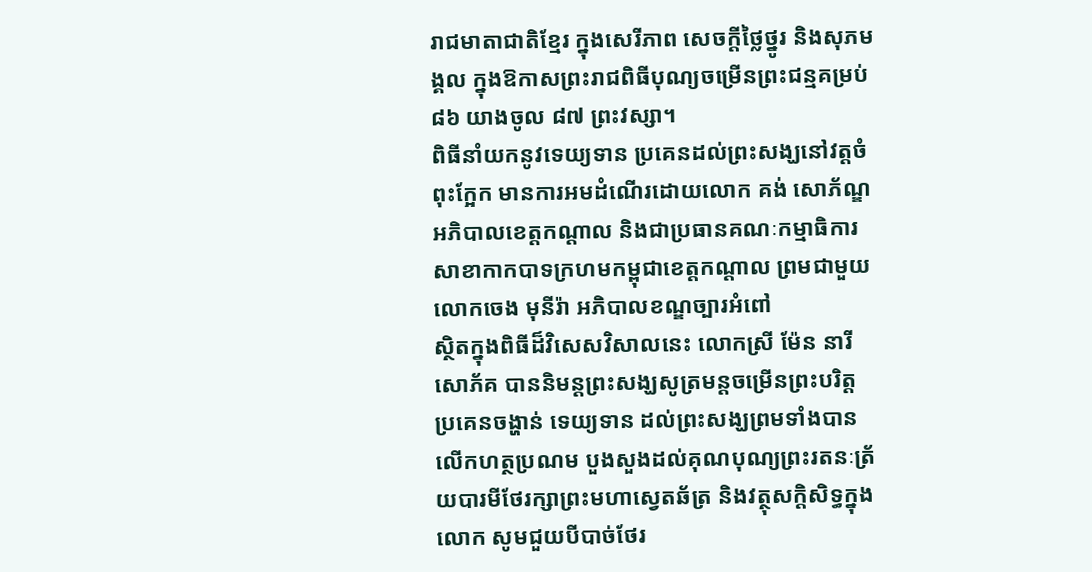រាជមាតាជាតិខ្មែរ ក្នុងសេរីភាព សេចក្តីថ្លៃថ្នូរ និងសុភមង្គល ក្នុងឱកាសព្រះរាជពិធីបុណ្យចម្រើនព្រះជន្មគម្រប់ ៨៦ យាងចូល ៨៧ ព្រះវស្សា។
ពិធីនាំយកនូវទេយ្យទាន ប្រគេនដល់ព្រះសង្ឃនៅវត្តចំពុះក្អែក មានការអមដំណើរដោយលោក គង់ សោភ័ណ្ឌ អភិបាលខេត្តកណ្ដាល និងជាប្រធានគណៈកម្មាធិការសាខាកាកបាទក្រហមកម្ពុជាខេត្តកណ្ដាល ព្រមជាមួយលោកចេង មុនីរ៉ា អភិបាលខណ្ឌច្បារអំពៅ
ស្ថិតក្នុងពិធីដ៏វិសេសវិសាលនេះ លោកស្រី ម៉ែន នារីសោភ័គ បាននិមន្តព្រះសង្ឃសូត្រមន្តចម្រើនព្រះបរិត្ត ប្រគេនចង្ហាន់ ទេយ្យទាន ដល់ព្រះសង្ឃព្រមទាំងបានលើកហត្ថប្រណម បួងសួងដល់គុណបុណ្យព្រះរតនៈត្រ័យបារមីថែរក្សាព្រះមហាស្វេតឆ័ត្រ និងវត្ថុសក្តិសិទ្ធក្នុងលោក សូមជួយបីបាច់ថែរ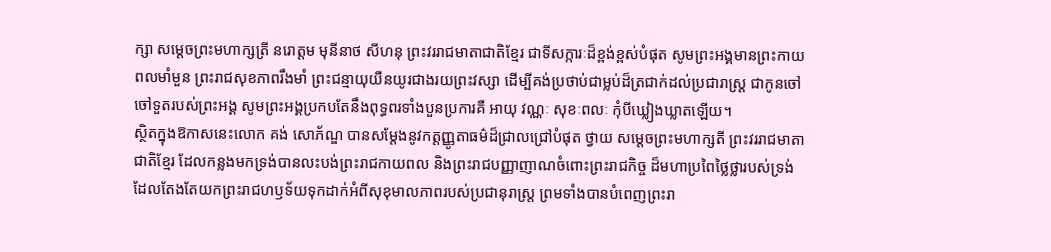ក្សា សម្តេចព្រះមហាក្សត្រី នរោត្តម មុនីនាថ សីហនុ ព្រះវររាជមាតាជាតិខ្មែរ ជាទីសក្ការៈដ៏ខ្ពង់ខ្ពស់បំផុត សូមព្រះអង្គមានព្រះកាយពលមាំមួន ព្រះរាជសុខភាពរឹងមាំ ព្រះជន្មាយុយឺនយូរជាងរយព្រះវស្សា ដើម្បីគង់ប្រថាប់ជាម្លប់ដ៏ត្រជាក់ដល់ប្រជារាស្រ្ត ជាកូនចៅ ចៅទួតរបស់ព្រះអង្គ សូមព្រះអង្គប្រកបតែនឹងពុទ្ធពរទាំងបួនប្រការគឺ អាយុ វណ្ណៈ សុខៈពលៈ កុំបីឃ្លៀងឃ្លាតឡើយ។
ស្ថិតក្នុងឱកាសនេះលោក គង់ សោភ័ណ្ឌ បានសម្តែងនូវកត្តញ្ញូតាធម៌ដ៏ជ្រាលជ្រៅបំផុត ថ្វាយ សម្ដេចព្រះមហាក្សតី ព្រះវររាជមាតាជាតិខ្មែរ ដែលកន្លងមកទ្រង់បានលះបង់ព្រះរាជកាយពល និងព្រះរាជបញ្ញាញាណចំពោះព្រះរាជកិច្ច ដ៏មហាប្រពៃថ្លៃថ្លារបស់ទ្រង់ ដែលតែងតែយកព្រះរាជហឫទ័យទុកដាក់អំពីសុខុមាលភាពរបស់ប្រជានុរាស្ត្រ ព្រមទាំងបានបំពេញព្រះរា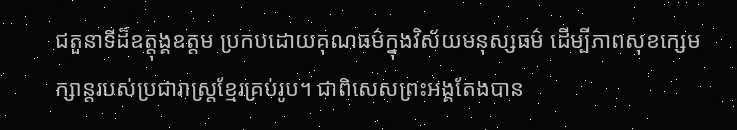ជតួនាទីដ៏ឧត្តុង្គឧត្តម ប្រកបដោយគុណធម៌ក្នុងវិស័យមនុស្សធម៌ ដើម្បីភាពសុខក្សេមក្សាន្តរបស់ប្រជារាស្ត្រខ្មែរគ្រប់រូប។ ជាពិសេសព្រះអង្គតែងបាន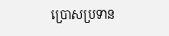ប្រោសប្រទាន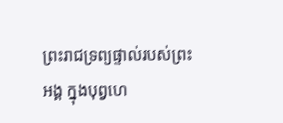ព្រះរាជទ្រព្យផ្ទាល់របស់ព្រះអង្គ ក្នុងបុព្វហេ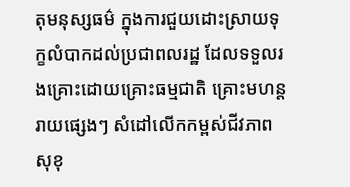តុមនុស្សធម៌ ក្នុងការជួយដោះស្រាយទុក្ខលំបាកដល់ប្រជាពលរដ្ឋ ដែលទទួលរងគ្រោះដោយគ្រោះធម្មជាតិ គ្រោះមហន្តរាយផ្សេងៗ សំដៅលើកកម្ពស់ជីវភាព សុខុ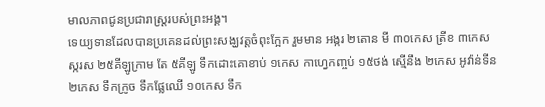មាលភាពជូនប្រជារាស្ត្ររបស់ព្រះអង្គ។
ទេយ្យទានដែលបានប្រគេនដល់ព្រះសង្ឃវត្តចំពុះក្អែក រួមមាន អង្ករ ២តោន មី ៣០កេស ត្រីខ ៣កេស ស្ករស ២៥គីឡូក្រាម តែ ៥គីឡូ ទឹកដោះគោខាប់ ១កេស កាហ្វេកញ្ចប់ ១៥ថង់ ស្មើនឹង ២កេស អូវ៉ាន់ទីន ២កេស ទឹកក្រូច ទឹកផ្លែឈើ ១០កេស ទឹក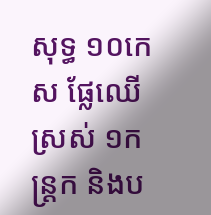សុទ្ធ ១០កេស ផ្លែឈើស្រស់ ១កន្រ្តក និងប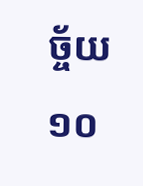ច្ច័យ ១០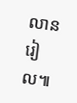លានរៀល៕